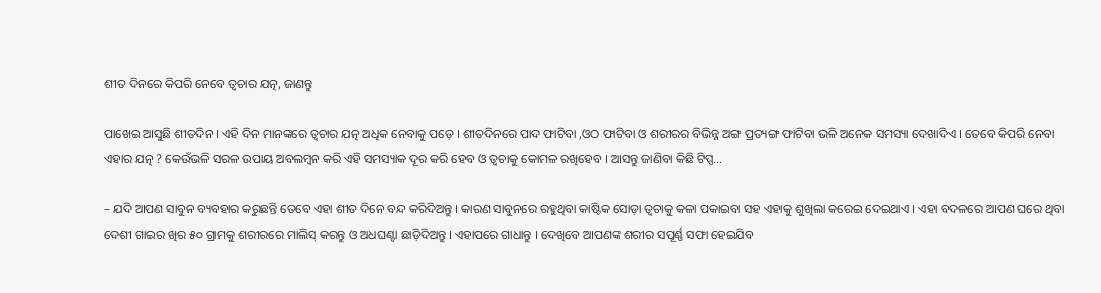ଶୀତ ଦିନରେ କିପରି ନେବେ ତ୍ୱଚାର ଯତ୍ନ, ଜାଣନ୍ତୁ

ପାଖେଇ ଆସୁଛି ଶୀତଦିନ । ଏହି ଦିନ ମାନଙ୍କରେ ତ୍ୱଚାର ଯତ୍ନ ଅଧିକ ନେବାକୁ ପଡ଼େ । ଶୀତଦିନରେ ପାଦ ଫାଟିବା ,ଓଠ ଫାଟିବା ଓ ଶରୀରର ବିଭିନ୍ନ ଅଙ୍ଗ ପ୍ରତ୍ୟଙ୍ଗ ଫାଟିବା ଭଳି ଅନେକ ସମସ୍ୟା ଦେଖାଦିଏ । ତେବେ କିପରି ନେବା ଏହାର ଯତ୍ନ ? କେଉଁଭଳି ସରଳ ଉପାୟ ଅବଲମ୍ବନ କରି ଏହି ସମସ୍ୟାକ ଦୂର କରି ହେବ ଓ ତ୍ୱଚାକୁ କୋମଳ ରଖିହେବ । ଆସନ୍ତୁ ଜାଣିବା କିଛି ଟିପ୍ସ…

– ଯଦି ଆପଣ ସାବୁନ ବ୍ୟବହାର କରୁଛନ୍ତି ତେବେ ଏହା ଶୀତ ଦିନେ ବନ୍ଦ କରିଦିଅନ୍ତୁ । କାରଣ ସାବୁନରେ ରହୁଥିବା କାଷ୍ଟିକ ସୋଡ଼ା ତ୍ୱଚାକୁ କଳା ପକାଇବା ସହ ଏହାକୁ ଶୁଖିଲା କରେଇ ଦେଇଥାଏ । ଏହା ବଦଳରେ ଆପଣ ଘରେ ଥିବା ଦେଶୀ ଗାଇର ଖିର ୫୦ ଗ୍ରାମକୁ ଶରୀରରେ ମାଲିସ୍ କରନ୍ତୁ ଓ ଅଧଘଣ୍ଟା ଛାଡ଼ିଦିଅନ୍ତୁ । ଏହାପରେ ଗାଧାନ୍ତୁ । ଦେଖିବେ ଆପଣଙ୍କ ଶରୀର ସପୂର୍ଣ୍ଣ ସଫା ହେଇଯିବ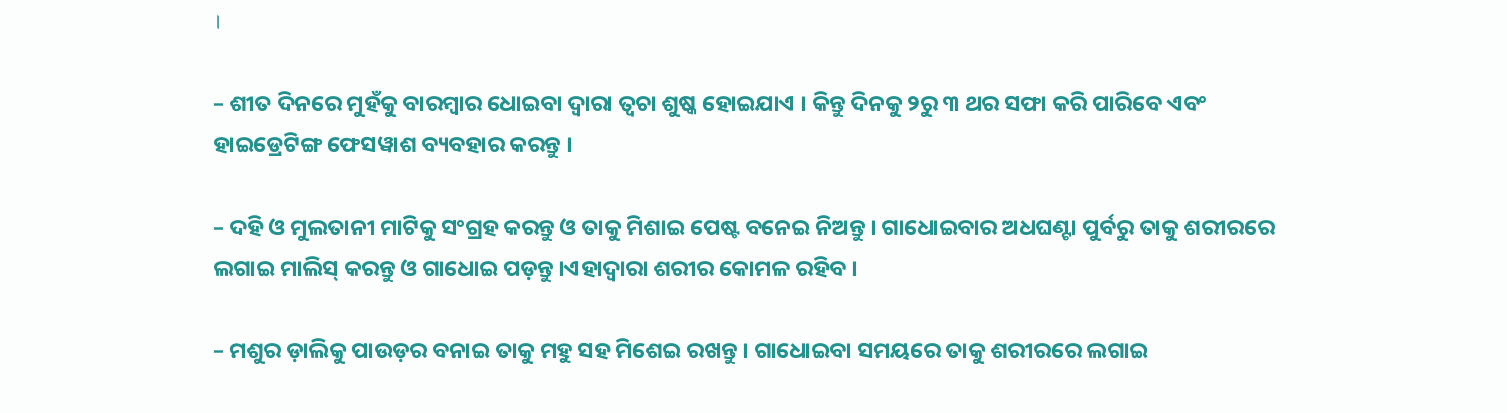।

– ଶୀତ ଦିନରେ ମୁହଁକୁ ବାରମ୍ବାର ଧୋଇବା ଦ୍ୱାରା ତ୍ୱଚା ଶୁଷ୍କ ହୋଇଯାଏ । କିନ୍ତୁ ଦିନକୁ ୨ରୁ ୩ ଥର ସଫା କରି ପାରିବେ ଏବଂ ହାଇଡ୍ରେଟିଙ୍ଗ ଫେସୱାଶ ବ୍ୟବହାର କରନ୍ତୁ ।

– ଦହି ଓ ମୁଲତାନୀ ମାଟିକୁ ସଂଗ୍ରହ କରନ୍ତୁ ଓ ତାକୁ ମିଶାଇ ପେଷ୍ଟ ବନେଇ ନିଅନ୍ତୁ । ଗାଧୋଇବାର ଅଧଘଣ୍ଟା ପୁର୍ବରୁ ତାକୁ ଶରୀରରେ ଲଗାଇ ମାଲିସ୍ କରନ୍ତୁ ଓ ଗାଧୋଇ ପଡ଼ନ୍ତୁ ।ଏହାଦ୍ୱାରା ଶରୀର କୋମଳ ରହିବ ।

– ମଶୁର ଡ଼ାଲିକୁ ପାଉଡ଼ର ବନାଇ ତାକୁ ମହୁ ସହ ମିଶେଇ ରଖନ୍ତୁ । ଗାଧୋଇବା ସମୟରେ ତାକୁ ଶରୀରରେ ଲଗାଇ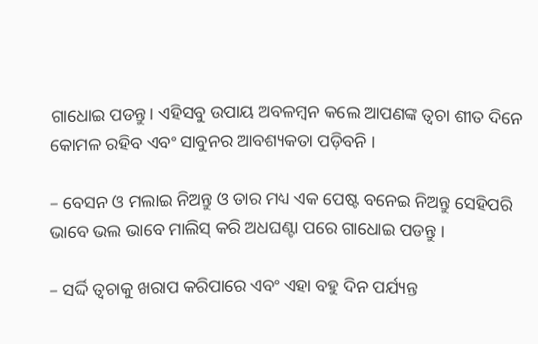ଗାଧୋଇ ପଡନ୍ତୁ। ଏହିସବୁ ଉପାୟ ଅବଳମ୍ବନ କଲେ ଆପଣଙ୍କ ତ୍ୱଚା ଶୀତ ଦିନେ କୋମଳ ରହିବ ଏବଂ ସାବୁନର ଆବଶ୍ୟକତା ପଡ଼ିବନି ।

– ବେସନ ଓ ମଲାଇ ନିଅନ୍ତୁ ଓ ତାର ମଧ୍ୟ ଏକ ପେଷ୍ଟ ବନେଇ ନିଅନ୍ତୁ ସେହିପରି ଭାବେ ଭଲ ଭାବେ ମାଲିସ୍ କରି ଅଧଘଣ୍ଟା ପରେ ଗାଧୋଇ ପଡନ୍ତୁ ।

– ସର୍ଦ୍ଦି ତ୍ୱଚାକୁ ଖରାପ କରିପାରେ ଏବଂ ଏହା ବହୁ ଦିନ ପର୍ଯ୍ୟନ୍ତ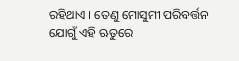ରହିଥାଏ । ତେଣୁ ମୋସୁମୀ ପରିବର୍ତ୍ତନ ଯୋଗୁଁ ଏହି ଋତୁରେ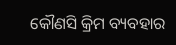କୌଣସି କ୍ରିମ ବ୍ୟବହାର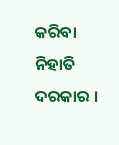କରିବା ନିହାତି ଦରକାର ।